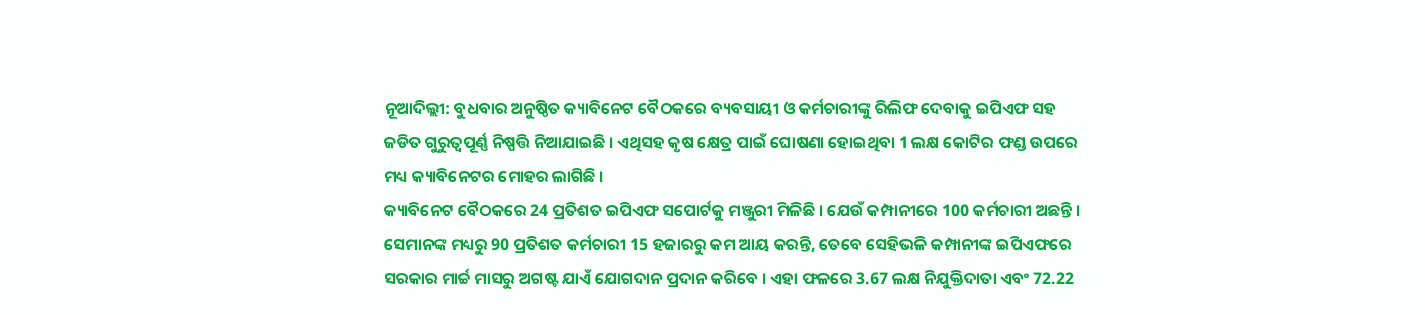ନୂଆଦିଲ୍ଲୀ: ବୁଧବାର ଅନୁଷ୍ଠିତ କ୍ୟାବିନେଟ ବୈଠକରେ ବ୍ୟବସାୟୀ ଓ କର୍ମଚାରୀଙ୍କୁ ରିଲିଫ ଦେବାକୁ ଇପିଏଫ ସହ ଜଡିତ ଗୁରୁତ୍ବପୂର୍ଣ୍ଣ ନିଷ୍ପତ୍ତି ନିଆଯାଇଛି । ଏଥିସହ କୃଷ କ୍ଷେତ୍ର ପାଇଁ ଘୋଷଣା ହୋଇଥିବା 1 ଲକ୍ଷ କୋଟିର ଫଣ୍ଡ ଉପରେ ମଧ୍ୟ କ୍ୟାବିନେଟର ମୋହର ଲାଗିଛି ।
କ୍ୟାବିନେଟ ବୈଠକରେ 24 ପ୍ରତିଶତ ଇପିଏଫ ସପୋର୍ଟକୁ ମଞ୍ଜୁରୀ ମିଳିଛି । ଯେଉଁ କମ୍ପାନୀରେ 100 କର୍ମଚାରୀ ଅଛନ୍ତି । ସେମାନଙ୍କ ମଧ୍ୟରୁ 90 ପ୍ରତିଶତ କର୍ମଚାରୀ 15 ହଜାରରୁ କମ ଆୟ କରନ୍ତି, ତେବେ ସେହିଭଳି କମ୍ପାନୀଙ୍କ ଇପିଏଫରେ ସରକାର ମାର୍ଚ୍ଚ ମାସରୁ ଅଗଷ୍ଟ ଯାଏଁ ଯୋଗଦାନ ପ୍ରଦାନ କରିବେ । ଏହା ଫଳରେ 3.67 ଲକ୍ଷ ନିଯୁକ୍ତିଦାତା ଏବଂ 72.22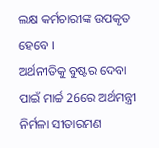ଲକ୍ଷ କର୍ମଚାରୀଙ୍କ ଉପକୃତ ହେବେ ।
ଅର୍ଥନୀତିକୁ ବୁଷ୍ଟର ଦେବା ପାଇଁ ମାର୍ଚ୍ଚ 26ରେ ଅର୍ଥମନ୍ତ୍ରୀ ନିର୍ମଳା ସୀତାରମଣ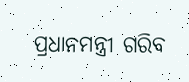ପ୍ରଧାନମନ୍ତ୍ରୀ ଗରିବ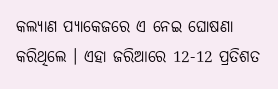କଲ୍ୟାଣ ପ୍ୟାକେଜରେ ଏ ନେଇ ଘୋଷଣା କରିଥିଲେ । ଏହା ଜରିଆରେ 12-12 ପ୍ରତିଶତ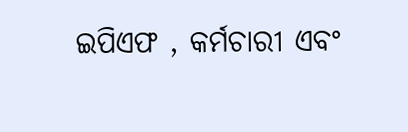ଇପିଏଫ , କର୍ମଚାରୀ ଏବଂ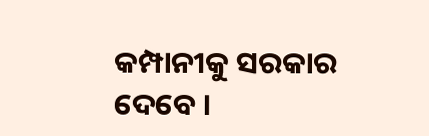କମ୍ପାନୀକୁ ସରକାର ଦେବେ ।